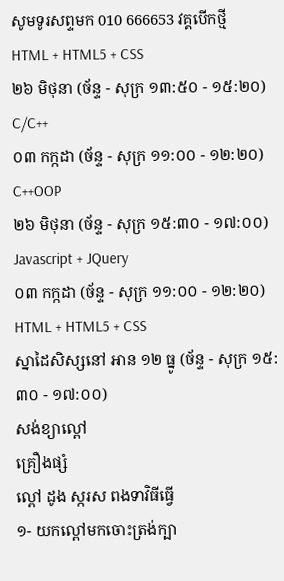សូមទូរសព្ទមក 010 666653 វគ្គបើកថ្មី
HTML + HTML5 + CSS
២៦ មិថុនា (ច័ន្ទ - សុក្រ ១៣:៥០ - ១៥:២០)
C/C++
០៣ កក្កដា (ច័ន្ទ - សុក្រ ១១:០០ - ១២:២០)
C++OOP
២៦ មិថុនា (ច័ន្ទ - សុក្រ ១៥:៣០ - ១៧:០០)
Javascript + JQuery
០៣ កក្កដា (ច័ន្ទ - សុក្រ ១១:០០ - ១២:២០)
HTML + HTML5 + CSS
ស្នាដៃសិស្សនៅ អាន ១២ ធ្នូ (ច័ន្ទ - សុក្រ ១៥:៣០ - ១៧:០០)
សង់ខ្យាល្ពៅ
គ្រឿងផ្សំ
ល្ពៅ ដូង ស្ករស ពងទាវិធីធ្វើ
១- យកល្ពៅមកចោះត្រង់ក្បា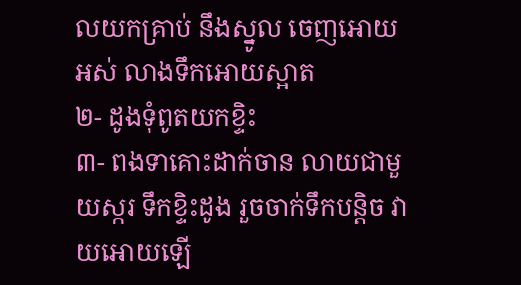លយកគ្រាប់ នឹងស្នូល ចេញអោយអស់ លាងទឹកអោយស្អាត
២- ដូងទុំពូតយកខ្ទិះ
៣- ពងទាគោះដាក់ចាន លាយជាមួយស្ករ ទឹកខ្ទិះដូង រួចចាក់ទឹកបន្តិច វាយអោយឡើ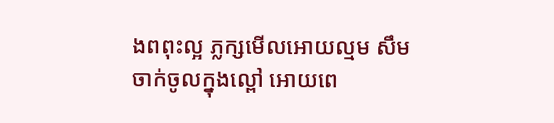ងពពុះល្អ ភ្លក្សមើលអោយល្មម សឹមចាក់ចូលក្នុងល្ពៅ អោយពេ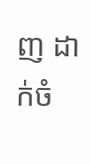ញ ដាក់ចំ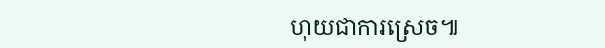ហុយជាការស្រេច៕